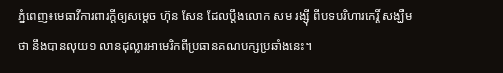ភ្នំពេញ៖មេធាវីការពារក្តីឲ្យសម្តេច ហ៊ុន សែន ដែលប្តឹងលោក សម រង្ស៊ី ពីបទបរិហារកេរ្តិ៍ សង្ឃឺមថា នឹងបានលុយ១ លានដុល្លារអាមេរិកពីប្រធានគណបក្សប្រឆាំងនេះ។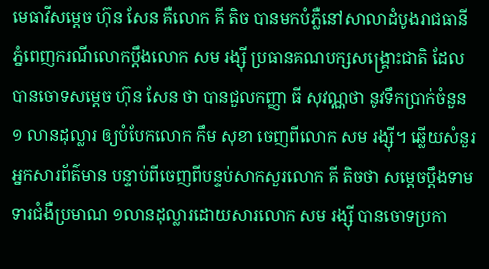មេធាវីសម្តេច ហ៊ុន សែន គឺលោក គី តិច បានមកបំភ្លឺនៅសាលាដំបូងរាជធានីភ្នំពេញករណីលោកប្តឹងលោក សម រង្ស៊ី ប្រធានគណបក្សសង្គ្រោះជាតិ ដែលបានចោទសម្តេច ហ៊ុន សែន ថា បានជួលកញ្ញា ធី សុវណ្ណថា នូវទឹកប្រាក់ចំនួន ១ លានដុល្លារ ឲ្យបំបែកលោក កឹម សុខា ចេញពីលោក សម រង្ស៊ី។ ឆ្លើយសំនួរអ្នកសារព័ត៌មាន បន្ទាប់ពីចេញពីបន្ទប់សាកសួរលោក គី តិចថា សម្តេចប្តឹងទាមទារជំងឺប្រមាណ ១លានដុល្លារដោយសារលោក សម រង្ស៊ី បានចោទប្រកា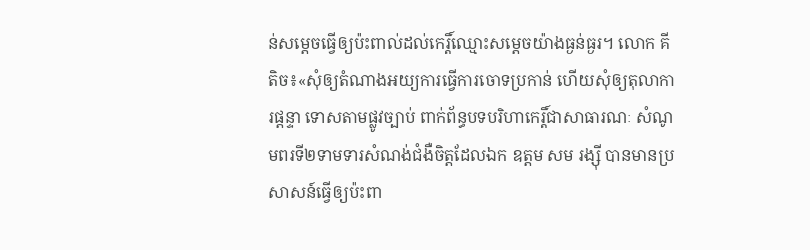ន់សម្តេចធ្វើឲ្យប៉ះពាល់ដល់កេរ្តិ៍ឈ្មោះសម្តេចយ៉ាងធ្ងន់ធ្ងរ។ លោក គី តិច៖«សុំឲ្យតំណាងអយ្យការធ្វើការចោទប្រកាន់ ហើយសុំឲ្យតុលាការផ្តន្ទា ទោសតាមផ្លូវច្បាប់ ពាក់ព័ន្ធបទបរិហាកេរ្តិ៍ជាសាធារណៈ សំណូមពរទី២ទាមទារសំណង់ជំងឺចិត្តដែលឯក ឧត្តម សម រង្ស៊ី បានមានប្រសាសន៍ធ្វើឲ្យប៉ះពា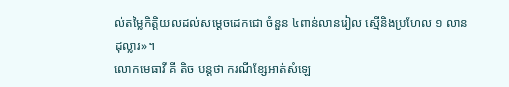ល់តម្លៃកិត្តិយលដល់សម្តេចដេកជោ ចំនួន ៤ពាន់លានរៀល ស្មើនិងប្រហែល ១ លាន ដុល្លារ»។
លោកមេធាវី គី តិច បន្តថា ករណីខ្សែអាត់សំឡេ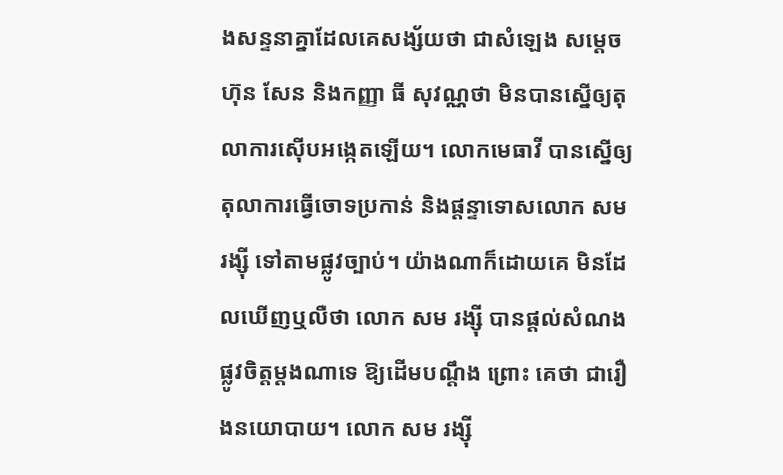ងសន្ទនាគ្នាដែលគេសង្ស័យថា ជាសំឡេង សម្តេច ហ៊ុន សែន និងកញ្ញា ធី សុវណ្ណថា មិនបានស្នើឲ្យតុលាការស៊ើបអង្កេតឡើយ។ លោកមេធាវី បានស្នើឲ្យតុលាការធ្វើចោទប្រកាន់ និងផ្តន្ទាទោសលោក សម រង្ស៊ី ទៅតាមផ្លូវច្បាប់។ យ៉ាងណាក៏ដោយគេ មិនដែលឃើញឬលឺថា លោក សម រង្ស៊ី បានផ្ដល់សំណងផ្លូវចិត្តម្ដងណាទេ ឱ្យដើមបណ្ដឹង ព្រោះ គេថា ជារឿងនយោបាយ។ លោក សម រង្ស៊ី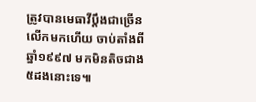ត្រូវបានមេធាវីប្ដឹងជាច្រើនលើកមកហើយ ចាប់តាំងពីឆ្នាំ១៩៩៧ មកមិនតិចជាង ៥ដងនោះទេ៕